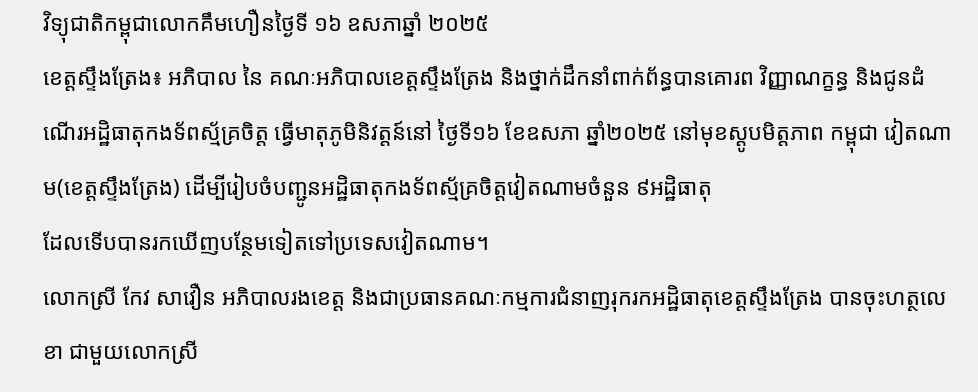វិទ្យុជាតិកម្ពុជាលោកគឹមហឿនថ្ងៃទី ១៦ ឧសភាឆ្នាំ ២០២៥
ខេត្តស្ទឹងត្រែង៖ អភិបាល នៃ គណៈអភិបាលខេត្តស្ទឹងត្រែង និងថ្នាក់ដឹកនាំពាក់ព័ន្ធបានគោរព វិញ្ញាណក្ខន្ធ និងជូនដំណើរអដ្ឋិធាតុកងទ័ពស្ម័គ្រចិត្ត ធ្វើមាតុភូមិនិវត្តន៍នៅ ថ្ងៃទី១៦ ខែឧសភា ឆ្នាំ២០២៥ នៅមុខស្តូបមិត្តភាព កម្ពុជា វៀតណាម(ខេត្តស្ទឹងត្រែង) ដើម្បីរៀបចំបញ្ជូនអដ្ឋិធាតុកងទ័ពស្ម័គ្រចិត្តវៀតណាមចំនួន ៩អដ្ឋិធាតុ
ដែលទើបបានរកឃើញបន្ថែមទៀតទៅប្រទេសវៀតណាម។
លោកស្រី កែវ សាវឿន អភិបាលរងខេត្ត និងជាប្រធានគណៈកម្មការជំនាញរុករកអដ្ឋិធាតុខេត្តស្ទឹងត្រែង បានចុះហត្ថលេខា ជាមួយលោកស្រី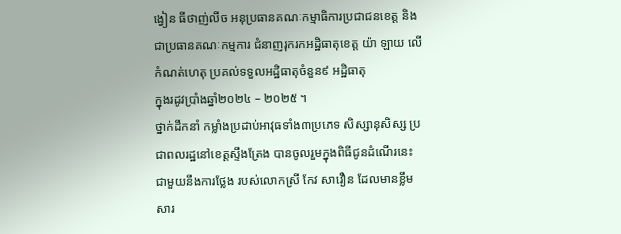ង្វៀន ធីថាញ់លីច អនុប្រធានគណៈកម្មាធិការប្រជាជនខេត្ត និងជាប្រធានគណៈកម្មការ ជំនាញរុករកអដ្ឋិធាតុខេត្ត យ៉ា ឡាយ លើ កំណត់ហេតុ ប្រគល់ទទួលអដ្ឋិធាតុចំនួន៩ អដ្ឋិធាតុ
ក្នុងរដូវប្រាំងឆ្នាំ២០២៤ – ២០២៥ ។
ថ្នាក់ដឹកនាំ កម្លាំងប្រដាប់អាវុធទាំង៣ប្រភេទ សិស្សានុសិស្ស ប្រជាពលរដ្ឋនៅខេត្តស្ទឹងត្រែង បានចូលរួមក្នុងពិធីជូនដំណើរនេះ ជាមួយនឹងការថ្លែង របស់លោកស្រី កែវ សាវឿន ដែលមានខ្លឹមសារ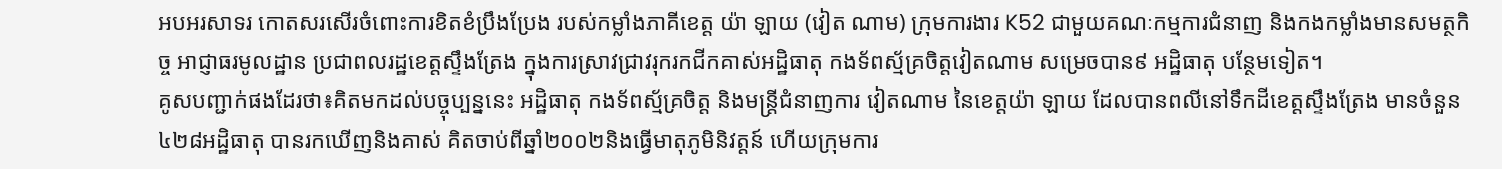អបអរសាទរ កោតសរសើរចំពោះការខិតខំប្រឹងប្រែង របស់កម្លាំងភាគីខេត្ត យ៉ា ឡាយ (វៀត ណាម) ក្រុមការងារ K52 ជាមួយគណៈកម្មការជំនាញ និងកងកម្លាំងមានសមត្ថកិច្ច អាជ្ញាធរមូលដ្ឋាន ប្រជាពលរដ្ឋខេត្តស្ទឹងត្រែង ក្នុងការស្រាវជ្រាវរុករកជីកគាស់អដ្ឋិធាតុ កងទ័ពស្ម័គ្រចិត្តវៀតណាម សម្រេចបាន៩ អដ្ឋិធាតុ បន្ថែមទៀត។
គូសបញ្ជាក់ផងដែរថា៖គិតមកដល់បច្ចុប្បន្ននេះ អដ្ឋិធាតុ កងទ័ពស្ម័គ្រចិត្ត និងមន្រ្តីជំនាញការ វៀតណាម នៃខេត្តយ៉ា ឡាយ ដែលបានពលីនៅទឹកដីខេត្តស្ទឹងត្រែង មានចំនួន៤២៨អដ្ឋិធាតុ បានរកឃើញនិងគាស់ គិតចាប់ពីឆ្នាំ២០០២និងធ្វើមាតុភូមិនិវត្តន៍ ហើយក្រុមការ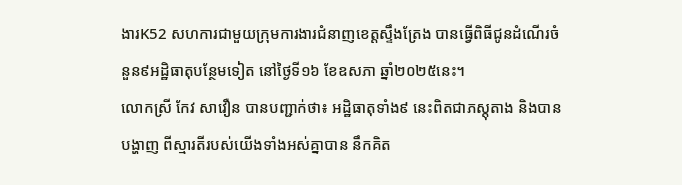ងារK52 សហការជាមួយក្រុមការងារជំនាញខេត្តស្ទឹងត្រែង បានធ្វើពិធីជូនដំណើរចំនួន៩អដ្ឋិធាតុបន្ថែមទៀត នៅថ្ងៃទី១៦ ខែឧសភា ឆ្នាំ២០២៥នេះ។
លោកស្រី កែវ សាវឿន បានបញ្ជាក់ថា៖ អដ្ឋិធាតុទាំង៩ នេះពិតជាភស្តុតាង និងបានបង្ហាញ ពីស្មារតីរបស់យើងទាំងអស់គ្នាបាន នឹកគិត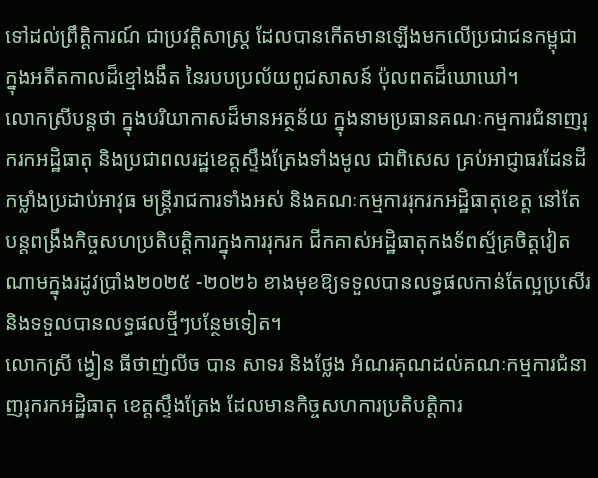ទៅដល់ព្រឹត្តិការណ៍ ជាប្រវត្តិសាស្រ្ត ដែលបានកើតមានឡើងមកលើប្រជាជនកម្ពុជា ក្នុងអតីតកាលដ៏ខ្មៅងងឹត នៃរបបប្រល័យពូជសាសន៍ ប៉ុលពតដ៏ឃោឃៅ។
លោកស្រីបន្តថា ក្នុងបរិយាកាសដ៏មានអត្ថន័យ ក្នុងនាមប្រធានគណៈកម្មការជំនាញរុករកអដ្ឋិធាតុ និងប្រជាពលរដ្ឋខេត្តស្ទឹងត្រែងទាំងមូល ជាពិសេស គ្រប់អាជ្ញាធរដែនដី កម្លាំងប្រដាប់អាវុធ មន្រ្តីរាជការទាំងអស់ និងគណៈកម្មការរុករកអដ្ឋិធាតុខេត្ត នៅតែ បន្តពង្រឹងកិច្ចសហប្រតិបត្តិការក្នុងការរុករក ជីកគាស់អដ្ឋិធាតុកងទ័ពស្ម័គ្រចិត្តវៀតណាមក្នុងរដូវប្រាំង២០២៥ -២០២៦ ខាងមុខឱ្យទទួលបានលទ្ធផលកាន់តែល្អប្រសើរ និងទទួលបានលទ្ធផលថ្មីៗបន្ថែមទៀត។
លោកស្រី ង្វៀន ធីថាញ់លីច បាន សាទរ និងថ្លែង អំណរគុណដល់គណៈកម្មការជំនាញរុករកអដ្ឋិធាតុ ខេត្តស្ទឹងត្រែង ដែលមានកិច្ចសហការប្រតិបត្តិការ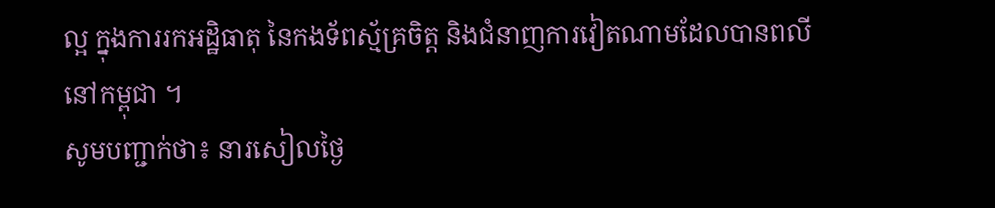ល្អ ក្នុងការរកអដ្ឋិធាតុ នៃកងទ័ពស្ម័គ្រចិត្ត និងជំនាញការវៀតណាមដែលបានពលី នៅកម្ពុជា ។
សូមបញ្ជាក់ថា៖ នារសៀលថ្ងៃ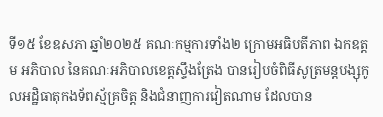ទី១៥ ខែឧសភា ឆ្នាំ២០២៥ គណៈកម្មការទាំង២ ក្រោមអធិបតីភាព ឯកឧត្តម អភិបាល នៃគណៈអភិបាលខេត្តស្ទឹងត្រែង បានរៀបចំពិធីសូត្រមន្តបង្សុកូលអដ្ឋិធាតុកងទ័ពស្ម័គ្រចិត្ត និងជំនាញការវៀតណាម ដែលបាន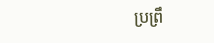ប្រព្រឹ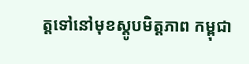ត្តទៅនៅមុខស្តូបមិត្តភាព កម្ពុជា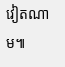វៀតណាម៕